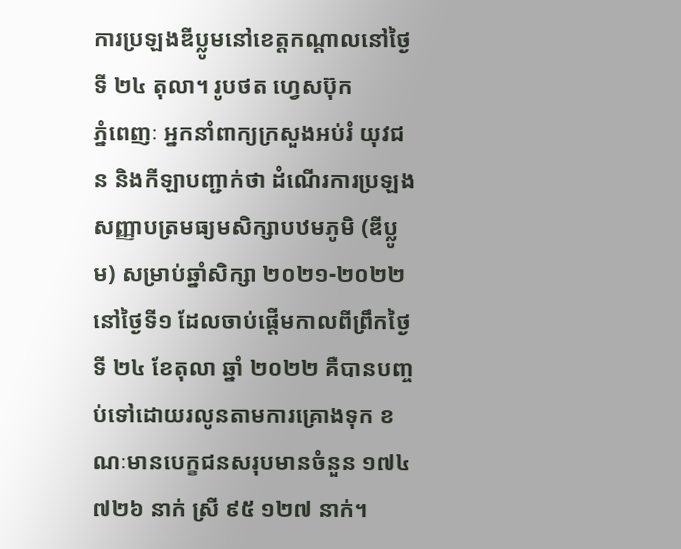ការប្រឡងឌីប្លូមនៅខេត្តកណ្ដាលនៅថ្ងៃទី ២៤ តុលា។ រូបថត ហ្វេសប៊ុក
ភ្នំពេញៈ អ្នកនាំពាក្យក្រសួងអប់រំ យុវជន និងកីឡាបញ្ជាក់ថា ដំណើរការប្រឡងសញ្ញាបត្រមធ្យមសិក្សាបឋមភូមិ (ឌីប្លូម) សម្រាប់ឆ្នាំសិក្សា ២០២១-២០២២ នៅថ្ងៃទី១ ដែលចាប់ផ្តើមកាលពីព្រឹកថ្ងៃទី ២៤ ខែតុលា ឆ្នាំ ២០២២ គឺបានបញ្ចប់ទៅដោយរលូនតាមការគ្រោងទុក ខណៈមានបេក្ខជនសរុបមានចំនួន ១៧៤ ៧២៦ នាក់ ស្រី ៩៥ ១២៧ នាក់។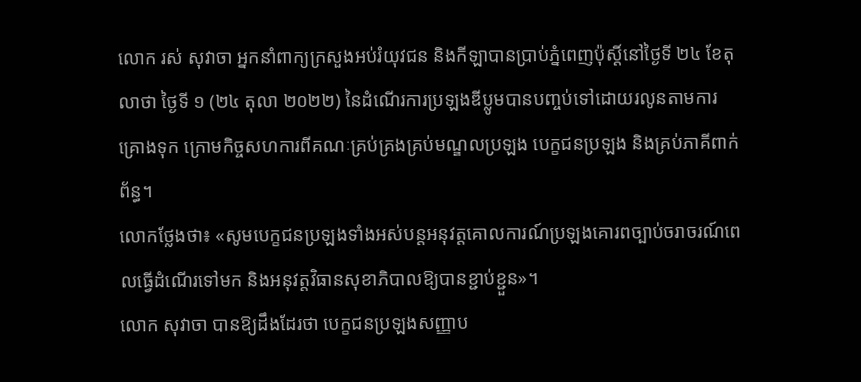លោក រស់ សុវាចា អ្នកនាំពាក្យក្រសួងអប់រំយុវជន និងកីឡាបានប្រាប់ភ្នំពេញប៉ុស្ដិ៍នៅថ្ងៃទី ២៤ ខែតុលាថា ថ្ងៃទី ១ (២៤ តុលា ២០២២) នៃដំណើរការប្រឡងឌីប្លូមបានបញ្ចប់ទៅដោយរលូនតាមការគ្រោងទុក ក្រោមកិច្ចសហការពីគណៈគ្រប់គ្រងគ្រប់មណ្ឌលប្រឡង បេក្ខជនប្រឡង និងគ្រប់ភាគីពាក់ព័ន្ធ។
លោកថ្លែងថា៖ «សូមបេក្ខជនប្រឡងទាំងអស់បន្តអនុវត្តគោលការណ៍ប្រឡងគោរពច្បាប់ចរាចរណ៍ពេលធ្វើដំណើរទៅមក និងអនុវត្តវិធានសុខាភិបាលឱ្យបានខ្ជាប់ខ្ជួន»។
លោក សុវាចា បានឱ្យដឹងដែរថា បេក្ខជនប្រឡងសញ្ញាប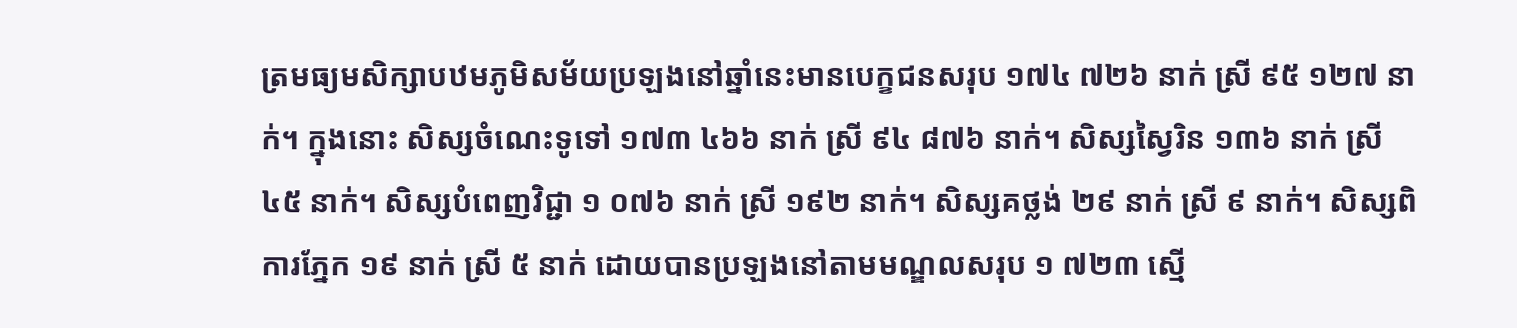ត្រមធ្យមសិក្សាបឋមភូមិសម័យប្រឡងនៅឆ្នាំនេះមានបេក្ខជនសរុប ១៧៤ ៧២៦ នាក់ ស្រី ៩៥ ១២៧ នាក់។ ក្នុងនោះ សិស្សចំណេះទូទៅ ១៧៣ ៤៦៦ នាក់ ស្រី ៩៤ ៨៧៦ នាក់។ សិស្សស្វៃរិន ១៣៦ នាក់ ស្រី ៤៥ នាក់។ សិស្សបំពេញវិជ្ជា ១ ០៧៦ នាក់ ស្រី ១៩២ នាក់។ សិស្សគថ្លង់ ២៩ នាក់ ស្រី ៩ នាក់។ សិស្សពិការភ្នែក ១៩ នាក់ ស្រី ៥ នាក់ ដោយបានប្រឡងនៅតាមមណ្ឌលសរុប ១ ៧២៣ ស្មើ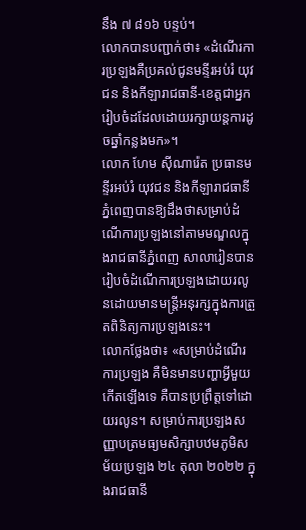នឹង ៧ ៨១៦ បន្ទប់។
លោកបានបញ្ជាក់ថា៖ «ដំណើរការប្រឡងគឺប្រគល់ជូនមន្ទីរអប់រំ យុវជន និងកីឡារាជធានី-ខេត្តជាអ្នករៀបចំដដែលដោយរក្សាយន្តការដូចឆ្នាំកន្លងមក»។
លោក ហែម ស៊ីណារ៉េត ប្រធានមន្ទីរអប់រំ យុវជន និងកីឡារាជធានីភ្នំពេញបានឱ្យដឹងថាសម្រាប់ដំណើការប្រឡងនៅតាមមណ្ឌលក្នុងរាជធានីភ្នំពេញ សាលារៀនបានរៀបចំដំណើការប្រឡងដោយរលូនដោយមានមន្ដ្រីអនុរក្សក្នុងការត្រួតពិនិត្យការប្រឡងនេះ។
លោកថ្លែងថា៖ «សម្រាប់ដំណើរការប្រឡង គឺមិនមានបញ្ហាអ្វីមួយកើតឡើងទេ គឺបានប្រព្រឹត្តទៅដោយរលូន។ សម្រាប់ការប្រឡងសញ្ញាបត្រមធ្យមសិក្សាបឋមភូមិសម័យប្រឡង ២៤ តុលា ២០២២ ក្នុងរាជធានី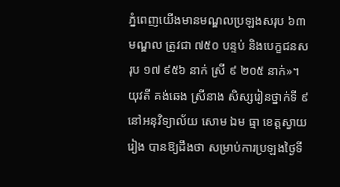ភ្នំពេញយើងមានមណ្ឌលប្រឡងសរុប ៦៣ មណ្ឌល ត្រូវជា ៧៥០ បន្ទប់ និងបេក្ខជនសរុប ១៧ ៩៥៦ នាក់ ស្រី ៩ ២០៥ នាក់»។
យុវតី គង់ឆេង ស្រីនាង សិស្សរៀនថ្នាក់ទី ៩ នៅអនុវិទ្យាល័យ សោម ឯម ធ្មា ខេត្តស្វាយរៀង បានឱ្យដឹងថា សម្រាប់ការប្រឡងថ្ងៃទី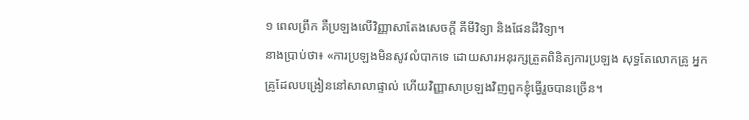១ ពេលព្រឹក គឺប្រឡងលើវិញ្ញាសាតែងសេចក្ដី គីមីវិទ្យា និងផែនដីវិទ្យា។
នាងប្រាប់ថា៖ «ការប្រឡងមិនសូវលំបាកទេ ដោយសារអនុរក្សត្រួតពិនិត្យការប្រឡង សុទ្ធតែលោកគ្រូ អ្នកគ្រូដែលបង្រៀននៅសាលាផ្ទាល់ ហើយវិញ្ញាសាប្រឡងវិញពួកខ្ញុំធ្វើរួចបានច្រើន។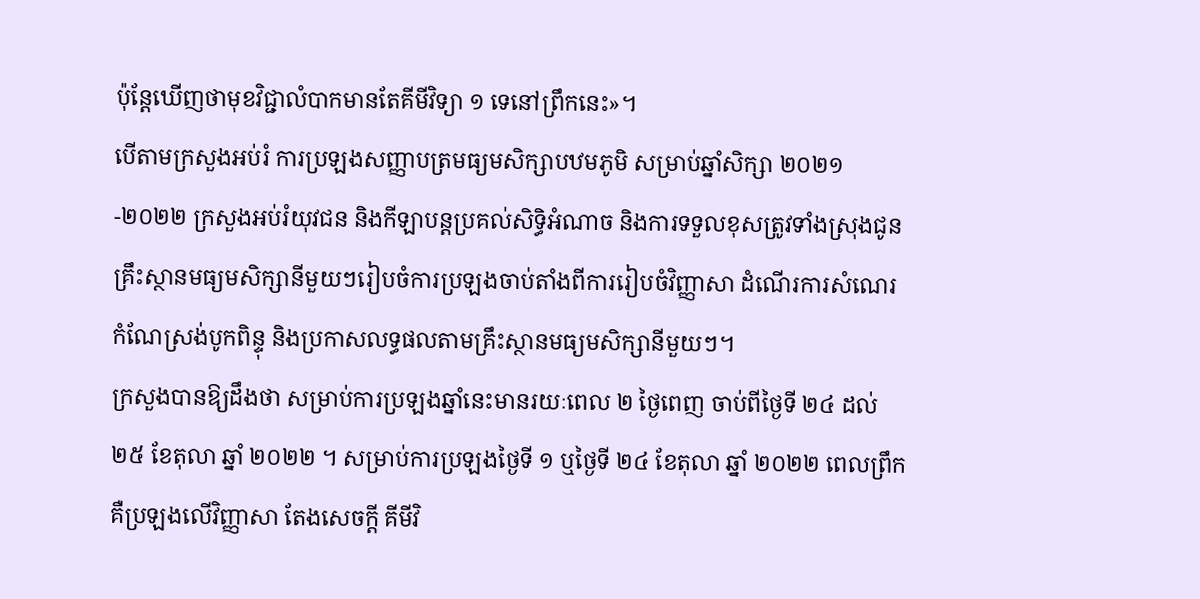ប៉ុន្ដែឃើញថាមុខវិជ្ជាលំបាកមានតែគីមីវិទ្យា ១ ទេនៅព្រឹកនេះ»។
បើតាមក្រសួងអប់រំ ការប្រឡងសញ្ញាបត្រមធ្យមសិក្សាបឋមភូមិ សម្រាប់ឆ្នាំសិក្សា ២០២១-២០២២ ក្រសួងអប់រំយុវជន និងកីឡាបន្តប្រគល់សិទ្ធិអំណាច និងការទទួលខុសត្រូវទាំងស្រុងជូនគ្រឹះស្ថានមធ្យមសិក្សានីមួយៗរៀបចំការប្រឡងចាប់តាំងពីការរៀបចំវិញ្ញាសា ដំណើរការសំណេរ កំណែស្រង់បូកពិន្ទុ និងប្រកាសលទ្ធផលតាមគ្រឹះស្ថានមធ្យមសិក្សានីមួយៗ។
ក្រសួងបានឱ្យដឹងថា សម្រាប់ការប្រឡងឆ្នាំនេះមានរយៈពេល ២ ថ្ងៃពេញ ចាប់ពីថ្ងៃទី ២៤ ដល់ ២៥ ខែតុលា ឆ្នាំ ២០២២ ។ សម្រាប់ការប្រឡងថ្ងៃទី ១ ឬថ្ងៃទី ២៤ ខែតុលា ឆ្នាំ ២០២២ ពេលព្រឹកគឺប្រឡងលើវិញ្ញាសា តែងសេចក្តី គីមីវិ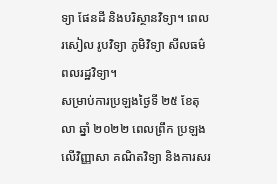ទ្យា ផែនដី និងបរិស្ថានវិទ្យា។ ពេលរសៀល រូបវិទ្យា ភូមិវិទ្យា សីលធម៌ ពលរដ្ឋវិទ្យា។
សម្រាប់ការប្រឡងថ្ងៃទី ២៥ ខែតុលា ឆ្នាំ ២០២២ ពេលព្រឹក ប្រឡងលើវិញ្ញាសា គណិតវិទ្យា និងការសរ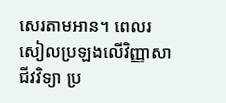សេរតាមអាន។ ពេលរសៀលប្រឡងលើវិញ្ញាសា ជីវវិទ្យា ប្រ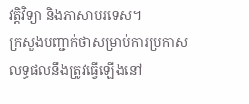វត្តិវិទ្យា និងភាសាបរទេស។
ក្រសួងបញ្ជាក់ថាសម្រាប់ការប្រកាសលទ្ធផលនឹងត្រូវធ្វើឡើងនៅ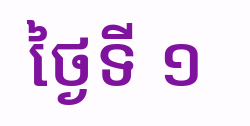ថ្ងៃទី ១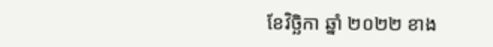ខែវិច្ឆិកា ឆ្នាំ ២០២២ ខាង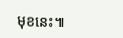មុខនេះ៕